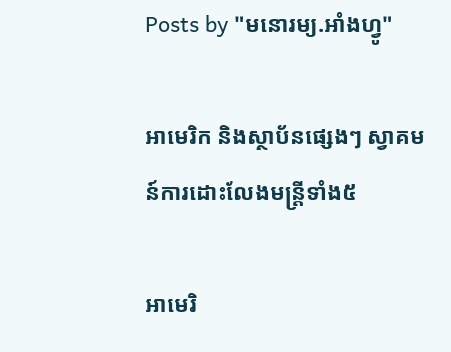Posts by "មនោរម្យ.អាំងហ្វូ"

អាមេរិក និងស្ថាប័នផ្សេងៗ ស្វាគមន៍ការដោះលែងមន្រ្តីទាំង៥

អាមេរិ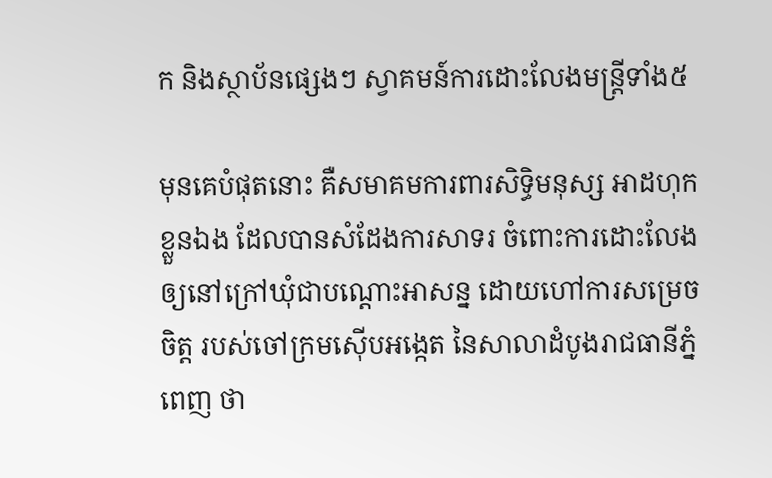ក និងស្ថាប័នផ្សេងៗ ស្វាគមន៍ការដោះលែងមន្រ្តីទាំង៥

មុនគេបំផុតនោះ គឺសមាគមការពារសិទ្ធិមនុស្ស អាដហុកខ្លួនឯង ដែលបានសំដែងការសាទរ ចំពោះការដោះលែង ឲ្យនៅក្រៅឃុំជាបណ្ដោះអាសន្ន ដោយហៅការសម្រេចចិត្ត របស់ចៅក្រមស៊ើបអង្កេត នៃសាលាដំបូងរាជធានីភ្នំពេញ ថា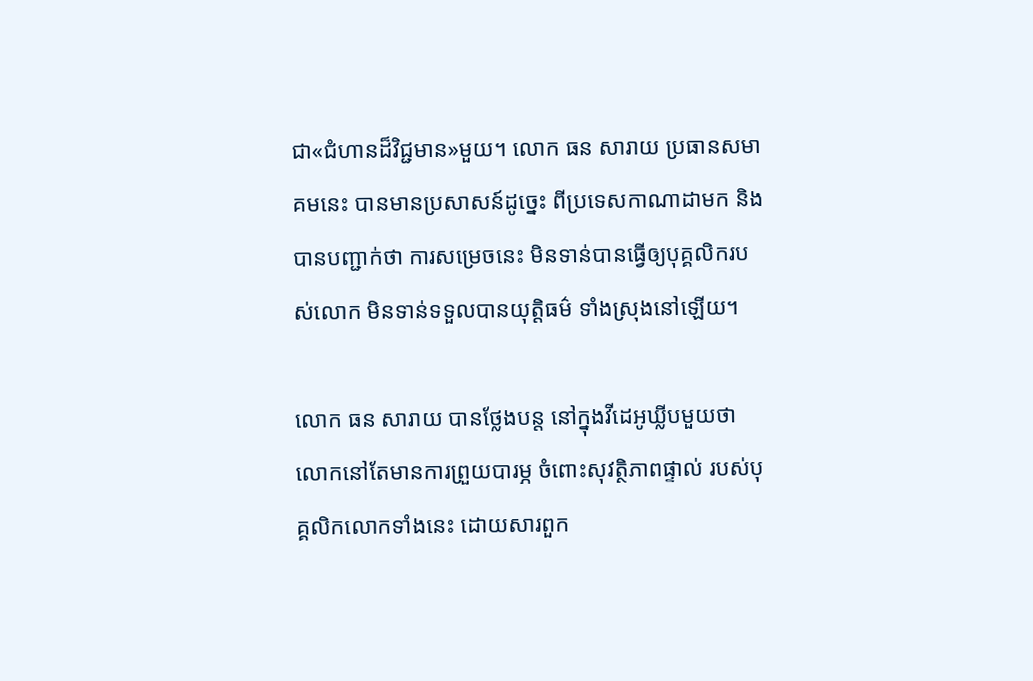ជា«ជំហានដ៏វិជ្ជមាន»មួយ។ លោក ធន សារាយ ប្រធានសមាគមនេះ បានមានប្រសាសន៍ដូច្នេះ ពីប្រទេសកាណាដាមក និងបានបញ្ជាក់ថា ការសម្រេចនេះ មិនទាន់បានធ្វើឲ្យបុគ្គលិករបស់លោក មិនទាន់ទទួលបានយុត្តិធម៌ ទាំងស្រុងនៅឡើយ។

លោក ធន សារាយ បានថ្លែងបន្ត នៅក្នុងវីដេអូឃ្លីបមួយថា លោកនៅតែមានការព្រួយបារម្ភ ចំពោះសុវត្ថិភាពផ្ទាល់ របស់បុគ្គលិកលោកទាំងនេះ ដោយសារពួក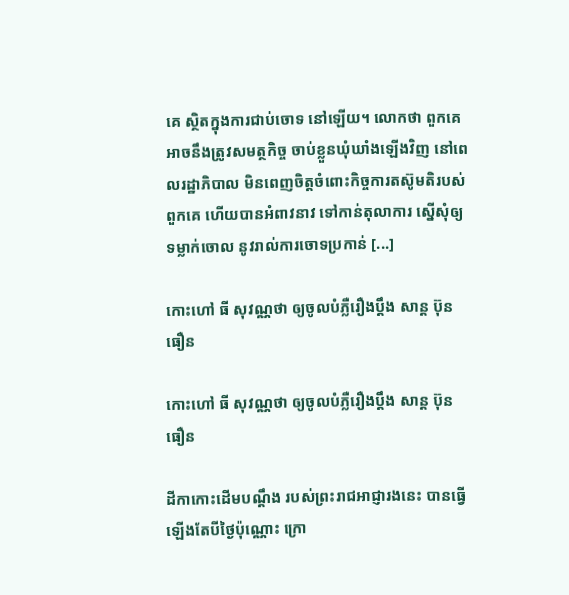គេ ស្ថិតក្នុងការជាប់ចោទ នៅឡើយ។ លោកថា ពួកគេអាចនឹងត្រូវសមត្ថកិច្ច ចាប់ខ្លួនឃុំឃាំងឡើងវិញ នៅពេលរដ្ឋាភិបាល មិនពេញចិត្តចំពោះកិច្ចការតស៊ូមតិរបស់ពួកគេ ហើយបានអំពាវនាវ ទៅកាន់តុលាការ ស្នើសុំឲ្យទម្លាក់ចោល នូវរាល់ការចោទប្រកាន់ [...]

កោះហៅ ធី សុវណ្ណថា ឲ្យចូលបំភ្លឺរឿងប្ដឹង សាន្ដ ប៊ុនធឿន

កោះហៅ ធី សុវណ្ណថា ឲ្យចូលបំភ្លឺរឿងប្ដឹង សាន្ដ ប៊ុនធឿន

ដីកាកោះដើមបណ្ដឹង របស់ព្រះរាជអាជ្ញារងនេះ បានធ្វើឡើងតែបីថ្ងៃប៉ុណ្ណោះ ក្រោ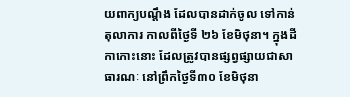យពាក្យបណ្ដឹង ដែលបានដាក់ចូល ទៅកាន់តុលាការ កាលពីថ្ងៃទី ២៦ ខែមិថុនា។ ក្នុងដីកាកោះនោះ ដែលត្រូវបានផ្សព្វផ្សាយជាសាធារណៈ នៅព្រឹកថ្ងៃទី៣០ ខែមិថុនា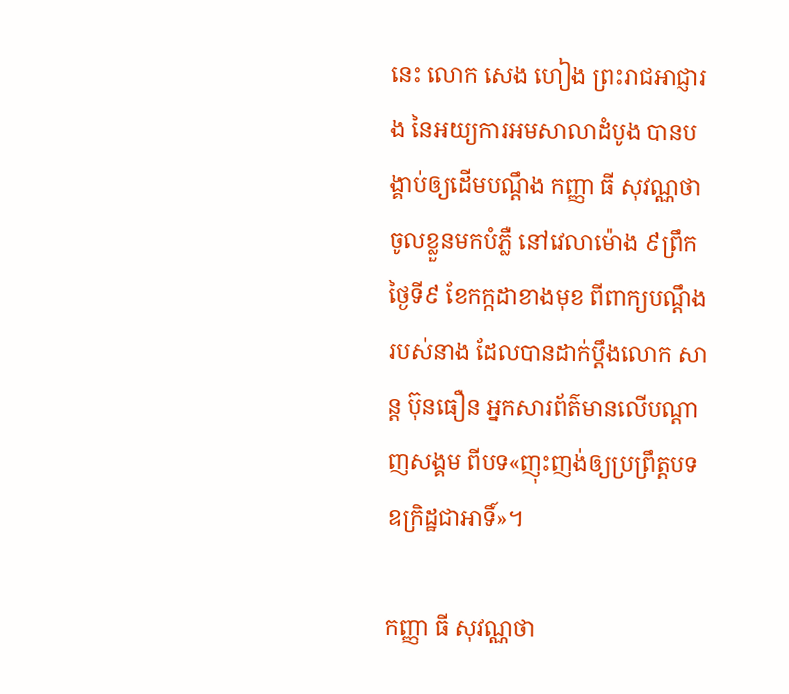នេះ លោក សេង ហៀង ព្រះរាជអាជ្ញារង នៃអយ្យការអមសាលាដំបូង បានបង្គាប់ឲ្យដើមបណ្ដឹង កញ្ញា ធី សុវណ្ណថា ចូលខ្លួនមកបំភ្លឺ នៅវេលាម៉ោង ៩ព្រឹកថ្ងៃទី៩ ខែកក្កដាខាងមុខ ពីពាក្យបណ្ដឹងរបស់នាង ដែលបានដាក់ប្ដឹងលោក សាន្ដ ប៊ុនធឿន អ្នកសារព័ត៌មានលើបណ្ដាញសង្គម ពីបទ«ញុះញង់ឲ្យប្រព្រឹត្តបទឧក្រិដ្ឋជាអាទិ៍»។

កញ្ញា ធី សុវណ្ណថា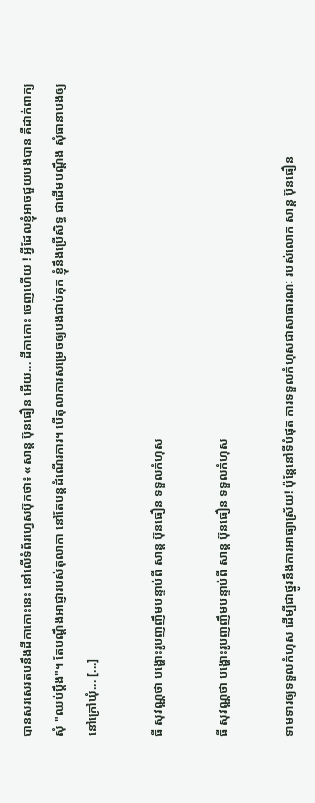បានសរសេរតបនឹងដីកាកោះនេះ នៅលើទំព័រហ្វេសប៊ុកថា៖ «សាន្ត ប៊ុនធឿន អើយ... ដីកាកោះ ចេញហើយ ! អ្វីដែលខ្ញុំអាចជួយបងបាន គឺដាក់ពាក្យសុំ "ឈប់ប្តឹង"។ តែបណ្តឹងអាជ្ញារបស់តុលាកា នៅតែបន្តដំណើរការ។ បើតុលាការសម្រេចឲ្យបងជាប់គុក ខ្ញុំនឹងប្រើសិទ្ធ ជាដើមបណ្តឹង សុំធានាបងឲ្យនៅក្រៅឃុំ... [...]

ធី សុវណ្ណថា បង្ហោះរូបញញឹមបន្ទាប់ពី សាន្ដ ប៊ុនធឿន ទទួលកំហុស

ធី សុវណ្ណថា បង្ហោះរូបញញឹមបន្ទាប់ពី សាន្ដ ប៊ុនធឿន ទទួលកំហុស

ទាមទារឲ្យទទួលកំហុស ដើម្បីជាថ្នូរនឹងការអាធ្យាស្រ័យ! ប៉ុន្តែនៅទីបំផុត ការទទួលកំហុសជាសាធារណៈ របស់លោក សាន្ដ ប៊ុនធឿន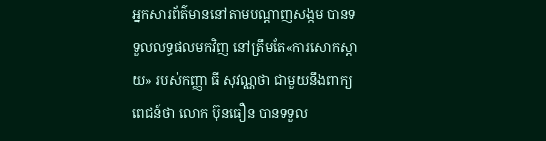អ្នកសារព័ត៌មាននៅតាមបណ្ដាញសង្កម បានទទួលលទ្ធផលមកវិញ នៅត្រឹមតែ«ការសោកស្ដាយ» របស់កញ្ញា ធី សុវណ្ណថា ជាមួយនឹងពាក្យពេជន៍ថា លោក ប៊ុនធឿន បានទទួល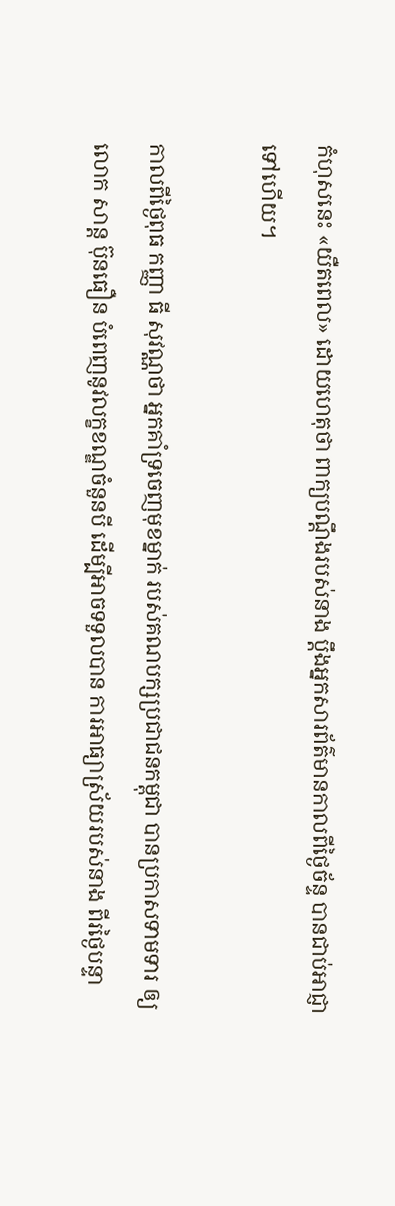កំហុសនេះ «យឺតពេល» ដោយហេតុថា ពាក្យបណ្ដឹងរបស់នាង ប្ដឹងអ្នកសារព័ត៌មានកាលពីថ្ងៃច័ន្ទ បានជាប់អាជ្ញាទៅហើយ។

កាលពីថ្ងៃពុធ កញ្ញា ធី សុវណ្ណថា អ្នកគាំទ្រចេញមុខម្នាក់ របស់គណបក្សប្រជាជនកម្ពុជា បានប្រកាសទាមទារ ឲ្យលោក សាន្ដ ប៊ុនធឿន បំពេញនូវលក្ខខណ្ឌចំនួនបី ដើម្បីអាចទទួលបាន ការអាធ្យាស្រ័យរបស់នាង ពីរថ្ងៃបន្ទា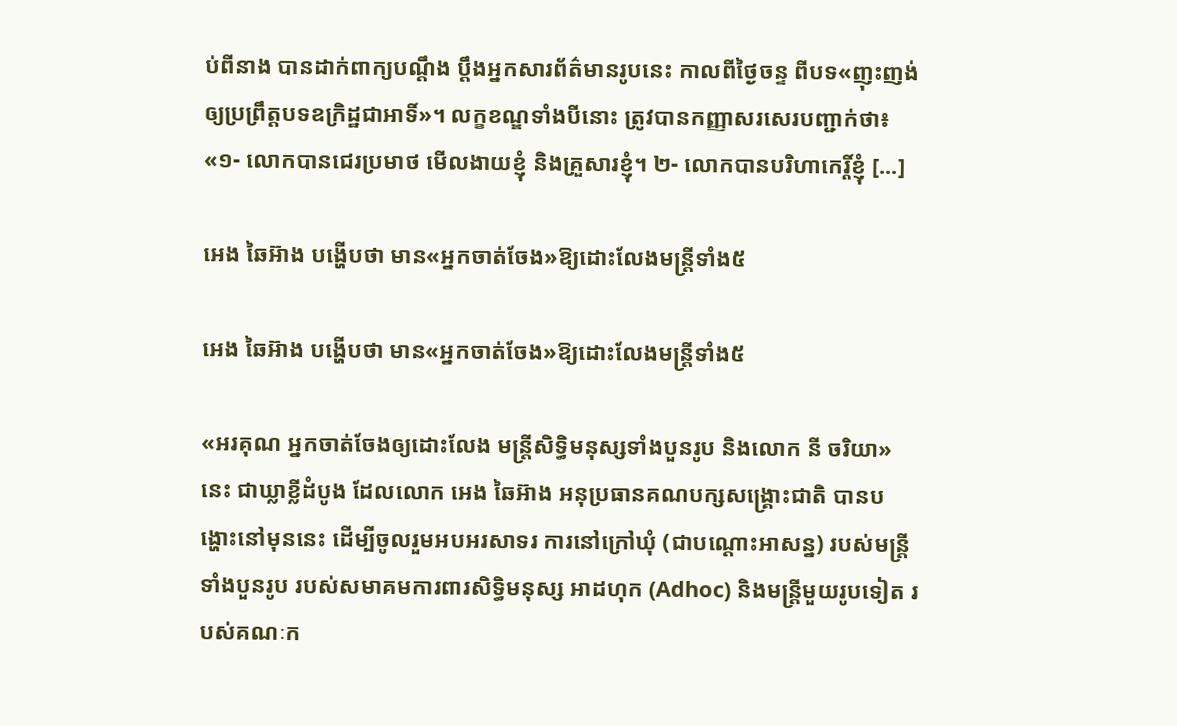ប់ពីនាង បានដាក់ពាក្យបណ្ដឹង ប្ដឹងអ្នកសារព័ត៌មានរូបនេះ កាលពីថ្ងៃចន្ទ ពីបទ«ញុះញង់ឲ្យប្រព្រឹត្តបទឧក្រិដ្ឋជាអាទិ៍»។ លក្ខខណ្ឌទាំងបីនោះ ត្រូវបានកញ្ញាសរសេរបញ្ជាក់ថា៖ «១- លោកបានជេរប្រមាថ មើលងាយខ្ញុំ និងគ្រួសារខ្ញុំ។ ២- លោកបានបរិហាកេរ្តិ៍ខ្ញុំ [...]

អេង ឆៃអ៊ាង បង្ហើបថា មាន«អ្នកចាត់ចែង»ឱ្យដោះលែងមន្ត្រីទាំង៥

អេង ឆៃអ៊ាង បង្ហើបថា មាន«អ្នកចាត់ចែង»ឱ្យដោះលែងមន្ត្រីទាំង៥

«អរគុណ អ្នកចាត់ចែងឲ្យដោះលែង មន្ត្រីសិទ្ធិមនុស្សទាំងបួនរូប និងលោក នី ចរិយា» នេះ ជាឃ្លាខ្លីដំបូង ដែលលោក អេង ឆៃអ៊ាង អនុប្រធានគណបក្សសង្គ្រោះជាតិ បានបង្ហោះនៅមុននេះ ដើម្បីចូលរួមអបអរសាទរ ការនៅក្រៅឃុំ (ជាបណ្ដោះអាសន្ន) របស់មន្ត្រីទាំងបួនរូប របស់សមាគមការពារសិទ្ធិមនុស្ស អាដហុក (Adhoc) និងមន្ត្រីមួយរូបទៀត របស់គណៈក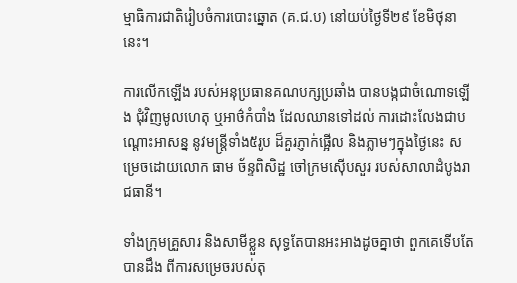ម្មាធិការជាតិរៀបចំការបោះឆ្នោត (គ.ជ.ប) នៅយប់ថ្ងៃទី២៩ ខែមិថុនានេះ។

ការលើកឡើង របស់អនុប្រធានគណបក្សប្រឆាំង បានបង្កជាចំណោទឡើង ជុំវិញមូលហេតុ ឬអាថ៌កំបាំង ដែលឈានទៅដល់ ការដោះលែងជាបណ្ដោះអាសន្ន នូវមន្ត្រីទាំង៥រូប ដ៏គួរភ្ញាក់ផ្អើល និងភ្លាមៗក្នុងថ្ងៃនេះ សម្រេចដោយលោក ធាម ច័ន្ទពិសិដ្ឋ ចៅក្រមស៊ើបសួរ របស់សាលាដំបូងរាជធានី។

ទាំងក្រុមគ្រួសារ និងសាមីខ្លួន សុទ្ធតែបានអះអាងដូចគ្នាថា ពួកគេទើបតែបានដឹង ពីការសម្រេចរបស់តុ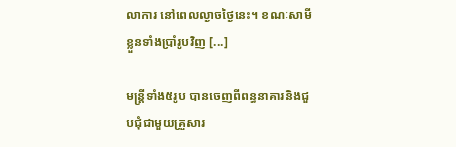លាការ នៅពេលល្ងាចថ្ងៃនេះ។ ខណៈសាមីខ្លួនទាំងប្រាំរូបវិញ [...]

មន្ត្រីទាំង៥រូប បានចេញពីពន្ធនាគារនិងជួបជុំជាមួយគ្រួសារ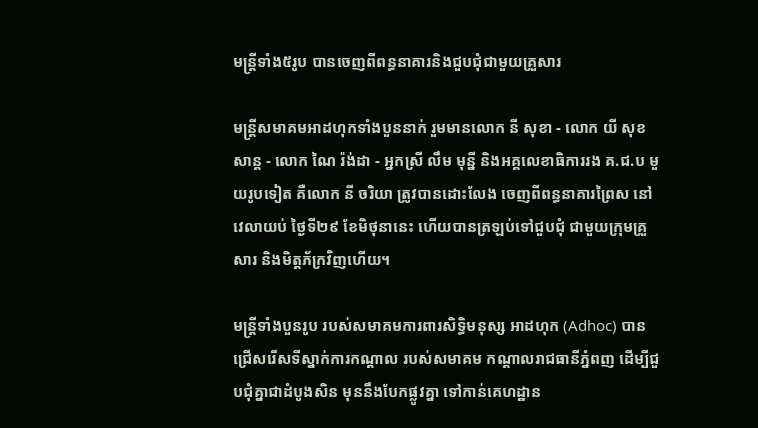មន្ត្រីទាំង៥រូប បានចេញពីពន្ធនាគារនិងជួបជុំជាមួយគ្រួសារ

មន្ត្រីសមាគមអាដហុកទាំងបួននាក់ រួមមានលោក នី សុខា - លោក យី សុខសាន្ត - លោក ណៃ រ៉ង់ដា - អ្នកស្រី លឹម មុន្នី និងអគ្គលេខាធិការរង គ.ជ.ប មួយរូបទៀត គឺលោក នី ចរិយា ត្រូវបានដោះលែង ចេញពីពន្ធនាគារព្រៃស នៅវេលាយប់ ថ្ងៃទី២៩ ខែមិថុនានេះ ហើយបានត្រឡប់ទៅជួបជុំ ជាមួយក្រុមគ្រួសារ និងមិត្តភ័ក្រវិញហើយ។

មន្ត្រីទាំងបួនរូប របស់សមាគមការពារសិទ្ធិមនុស្ស អាដហុក (Adhoc) បានជ្រើសរើសទីស្នាក់ការកណ្ដាល របស់សមាគម កណ្ដាលរាជធានីភ្នំពញ ដើម្បីជួបជុំគ្នាជាដំបូងសិន មុននឹងបែកផ្លូវគ្នា ទៅកាន់គេហដ្ឋាន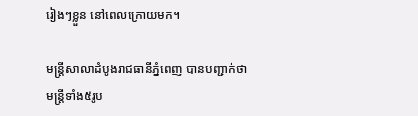រៀងៗខ្លួន នៅពេលក្រោយមក។

មន្ត្រីសាលាដំបូងរាជធានីភ្នំពេញ បានបញ្ជាក់ថា មន្រ្តីទាំង៥រូប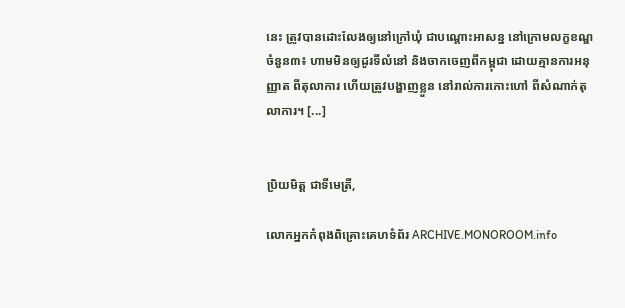នេះ ត្រូវបានដោះលែងឲ្យនៅក្រៅឃុំ ជាបណ្ដោះអាសន្ន នៅក្រោមលក្ខខណ្ឌចំនួន៣៖ ហាមមិនឲ្យដូរទីលំនៅ និងចាកចេញពីកម្ពុជា ដោយគ្មានការអនុញ្ញាត ពីតុលាការ ហើយត្រូវបង្ហាញខ្លួន នៅរាល់ការកោះហៅ ពីសំណាក់តុលាការ។ [...]


ប្រិយមិត្ត ជាទីមេត្រី,

លោកអ្នកកំពុងពិគ្រោះគេហទំព័រ ARCHIVE.MONOROOM.info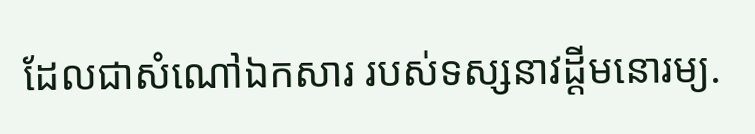ដែលជាសំណៅឯកសារ របស់ទស្សនាវដ្ដីមនោរម្យ.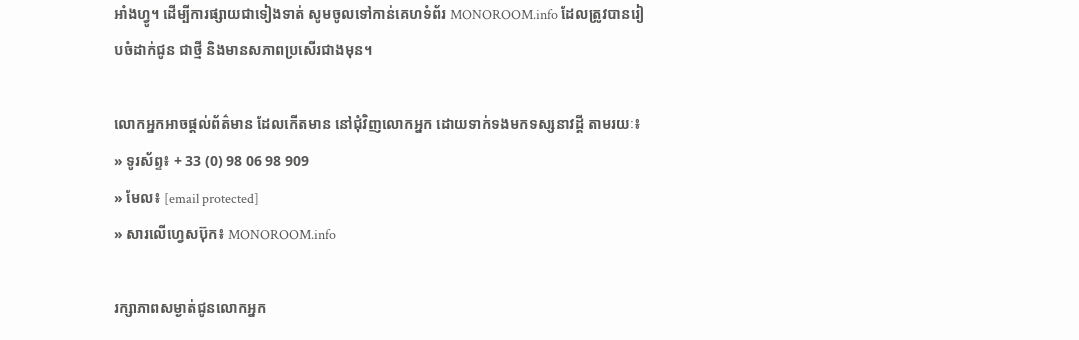អាំងហ្វូ។ ដើម្បីការផ្សាយជាទៀងទាត់ សូមចូលទៅកាន់គេហទំព័រ MONOROOM.info ដែលត្រូវបានរៀបចំដាក់ជូន ជាថ្មី និងមានសភាពប្រសើរជាងមុន។

លោកអ្នកអាចផ្ដល់ព័ត៌មាន ដែលកើតមាន នៅជុំវិញលោកអ្នក ដោយទាក់ទងមកទស្សនាវដ្ដី តាមរយៈ៖
» ទូរស័ព្ទ៖ + 33 (0) 98 06 98 909
» មែល៖ [email protected]
» សារលើហ្វេសប៊ុក៖ MONOROOM.info

រក្សាភាពសម្ងាត់ជូនលោកអ្នក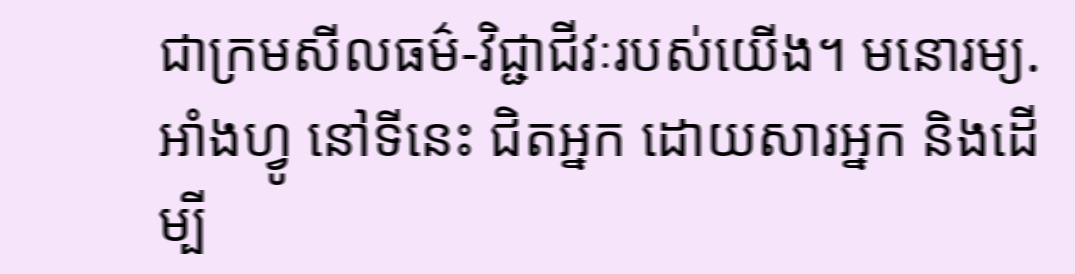ជាក្រមសីលធម៌-វិជ្ជាជីវៈរបស់យើង។ មនោរម្យ.អាំងហ្វូ នៅទីនេះ ជិតអ្នក ដោយសារអ្នក និងដើម្បី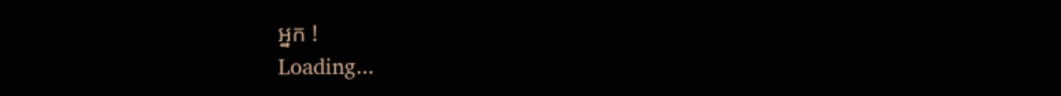អ្នក !
Loading...